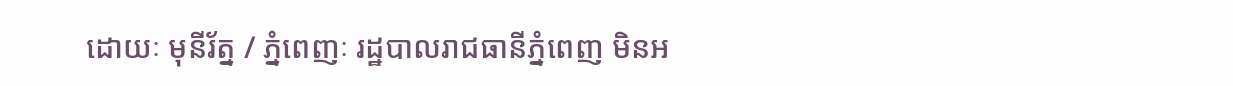ដោយៈ មុនីរ័ត្ន / ភ្នំពេញៈ រដ្ឋបាលរាជធានីភ្នំពេញ មិនអ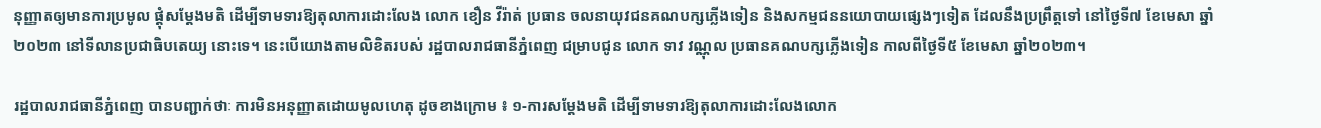នុញ្ញាតឲ្យមានការប្រមូល ផ្តុំសម្តែងមតិ ដើម្បីទាមទារឱ្យតុលាការដោះលែង លោក ខឿន វីរ៉ាត់ ប្រធាន ចលនាយុវជនគណបក្សភ្លើងទៀន និងសកម្មជននយោបាយផ្សេងៗទៀត ដែលនឹងប្រព្រឹត្តទៅ នៅថ្ងៃទី៧ ខែមេសា ឆ្នាំ២០២៣ នៅទីលានប្រជាធិបតេយ្យ នោះទេ។ នេះបើយោងតាមលិខិតរបស់ រដ្ឋបាលរាជធានីភ្នំពេញ ជម្រាបជូន លោក ទាវ វណ្ណុល ប្រធានគណបក្សភ្លើងទៀន កាលពីថ្ងៃទី៥ ខែមេសា ឆ្នាំ២០២៣។

រដ្ឋបាលរាជធានីភ្នំពេញ បានបញ្ជាក់ថាៈ ការមិនអនុញ្ញាតដោយមូលហេតុ ដូចខាងក្រោម ៖ ១-ការសម្តែងមតិ ដើម្បីទាមទារឱ្យតុលាការដោះលែងលោក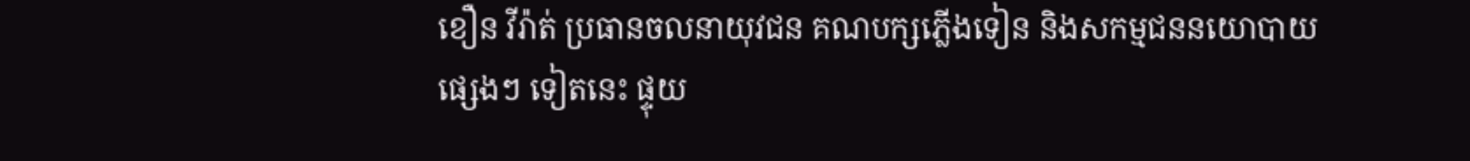ខឿន វីរ៉ាត់ ប្រធានចលនាយុវជន គណបក្សភ្លើងទៀន និងសកម្មជននយោបាយផ្សេងៗ ទៀតនេះ ផ្ទុយ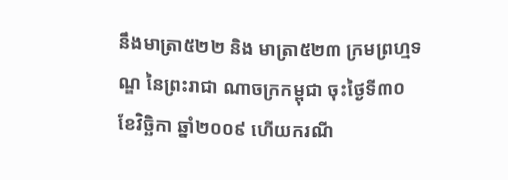នឹងមាត្រា៥២២ និង មាត្រា៥២៣ ក្រមព្រហ្មទណ្ឌ នៃព្រះរាជា ណាចក្រកម្ពុជា ចុះថ្ងៃទី៣០ ខែវិច្ឆិកា ឆ្នាំ២០០៩ ហើយករណី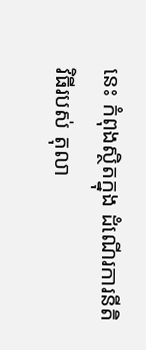នេះ កំពុងស្ថិតក្នុង ដំណើរការនីតិវិធីរបស់ តុលា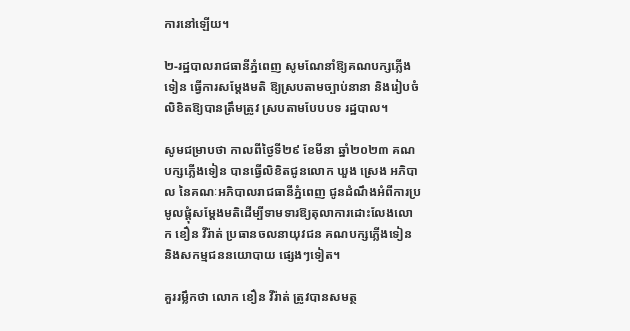ការនៅឡើយ។

២-រដ្ឋបាលរាជធានីភ្នំពេញ សូមណែនាំឱ្យគណបក្សភ្លើងទៀន ធ្វើការសម្តែងមតិ ឱ្យស្របតាមច្បាប់នានា និងរៀបចំលិខិតឱ្យបានត្រឹមត្រូវ ស្របតាមបែបបទ រដ្ឋបាល។

សូមជម្រាបថា កាលពីថ្ងៃទី២៩ ខែមីនា ឆ្នាំ២០២៣ គណបក្សភ្លើងទៀន បានធ្វើលិខិតជូនលោក ឃួង ស្រេង អភិបាល នៃគណៈអភិបាលរាជធានីភ្នំពេញ ជូនដំណឹងអំពីការប្រមូលផ្តុំសម្តែងមតិដើម្បីទាមទារឱ្យតុលាការដោះលែងលោក ខឿន វីរ៉ាត់ ប្រធានចលនាយុវជន គណបក្សភ្លើងទៀន និងសកម្មជននយោបាយ ផ្សេងៗទៀត។

គួររម្លឹកថា លោក ខឿន វីរ៉ាត់ ត្រូវបានសមត្ថ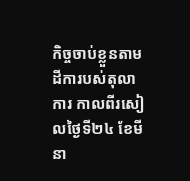កិច្ចចាប់ខ្លួនតាមដីការបស់តុលាការ កាលពីរសៀលថ្ងៃទី២៤ ខែមីនា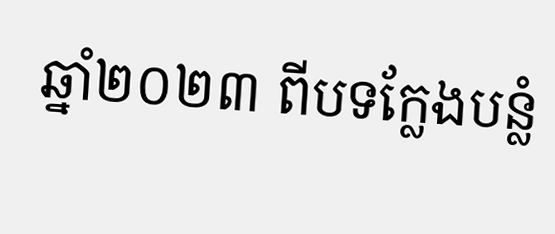ឆ្នាំ២០២៣ ពីបទក្លែងបន្លំ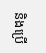និងប្រើ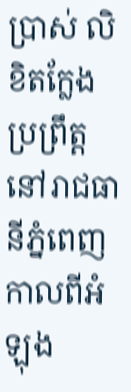ប្រាស់ លិខិតក្លែង ប្រព្រឹត្តនៅរាជធានីភ្នំពេញ កាលពីអំឡុង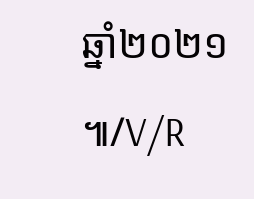ឆ្នាំ២០២១ ៕/V/R